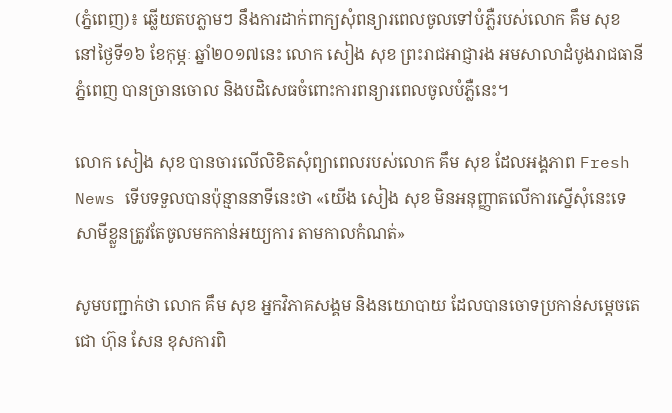(ភ្នំពេញ)៖ ឆ្លើយតបភ្លាមៗ នឹងការដាក់ពាក្យសុំពន្យារពេលចូលទៅបំភ្លឺរបស់លោក គឹម សុខ នៅថ្ងៃទី១៦ ខែកុម្ភៈ ឆ្នាំ២០១៧នេះ លោក សៀង សុខ ព្រះរាជអាជ្ញារង អមសាលាដំបូងរាជធានីភ្នំពេញ បានច្រានចោល និងបដិសេធចំពោះការពន្យារពេលចូលបំភ្លឺនេះ។

លោក សៀង សុខ បានចារលើលិខិតសុំព្យាពេលរបស់លោក គឹម សុខ ដែលអង្គភាព Fresh News ទើបទទួលបានប៉ុន្មាននាទីនេះថា «យើង សៀង សុខ មិនអនុញ្ញាតលើការស្នើសុំនេះទេ សាមីខ្លួនត្រូវតែចូលមកកាន់អយ្យការ តាមកាលកំណត់»

សូមបញ្ជាក់ថា លោក គឹម សុខ អ្នកវិភាគសង្គម និងនយោបាយ ដែលបានចោទប្រកាន់សម្តេចតេជោ ហ៊ុន សែន ខុសការពិ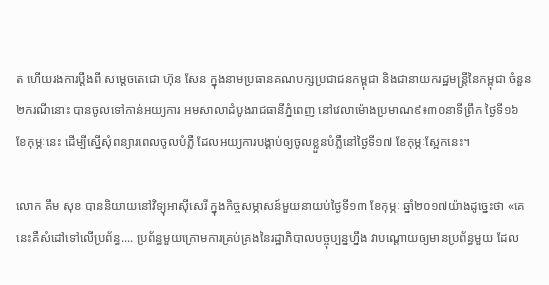ត ហើយរងការប្តឹងពី សម្តេចតេជោ ហ៊ុន សែន ក្នុងនាមប្រធានគណបក្សប្រជាជនកម្ពុជា និងជានាយករដ្ឋមន្រ្តីនៃកម្ពុជា ចំនួន២ករណីនោះ បានចូលទៅកាន់អយ្យការ អមសាលាដំបូងរាជធានីភ្នំពេញ នៅវេលាម៉ោងប្រមាណ៩៖៣០នាទីព្រឹក ថ្ងៃទី១៦ ខែកុម្ភៈនេះ ដើម្បីស្នើសុំពន្យារពេលចូលបំភ្លឺ ដែលអយ្យការបង្គាប់ឲ្យចូលខ្លួនបំភ្លឺនៅថ្ងៃទី១៧ ខែកុម្ភៈស្អែកនេះ។

លោក គឹម សុខ បាននិយាយនៅវិទ្យុអាស៊ីសេរី ក្នុងកិច្ចសម្ភាសន៍មួយនាយប់ថ្ងៃទី១៣ ខែកុម្ភៈ ឆ្នាំ២០១៧យ៉ាងដូច្នេះថា «គេនេះគឺសំដៅទៅលើប្រព័ន្ធ.... ប្រព័ន្ធមួយក្រោមការគ្រប់គ្រងនៃរដ្ឋាភិបាលបច្ចុប្បន្នហ្នឹង វាបណ្តោយឲ្យមានប្រព័ន្ធមួយ ដែល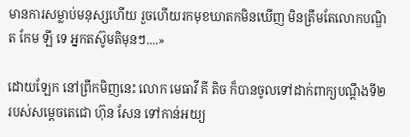មានការសម្លាប់មនុស្សហើយ រួចហើយរកមុខឃាតកមិនឃើញ មិនត្រឹមតែលោកបណ្ឌិត កែម ឡី ទេ អ្នកតស៊ូមតិមុនៗ....»

ដោយឡែក នៅព្រឹកមិញនេះ លោក មេធាវី គី តិច ក៏បានចូលទៅដាក់ពាក្យបណ្តឹងទី២ របស់សម្តេចតេជោ ហ៊ុន សែន ទៅកាន់អយ្យ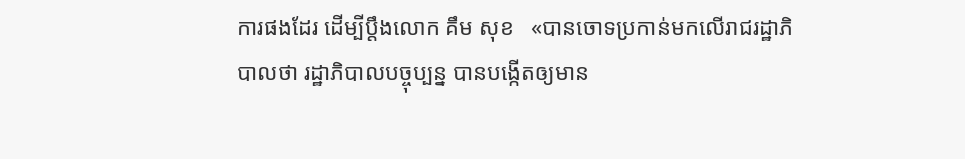ការផងដែរ ដើម្បីប្តឹងលោក គឹម សុខ   «បានចោទប្រកាន់មកលើរាជរដ្ឋាភិបាលថា រដ្ឋាភិបាលបច្ចុប្បន្ន បានបង្កើតឲ្យមាន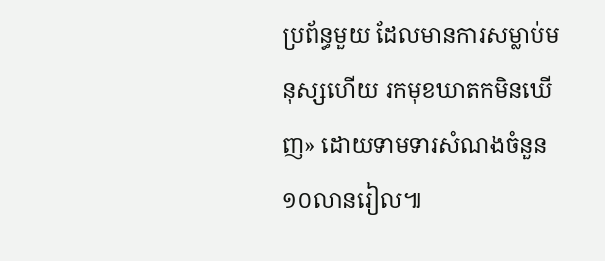ប្រព័ន្ធមួយ ដែលមានការសម្លាប់មនុស្សហើយ រកមុខឃាតកមិនឃើញ» ដោយទាមទារសំណងចំនួន១០លានរៀល៕